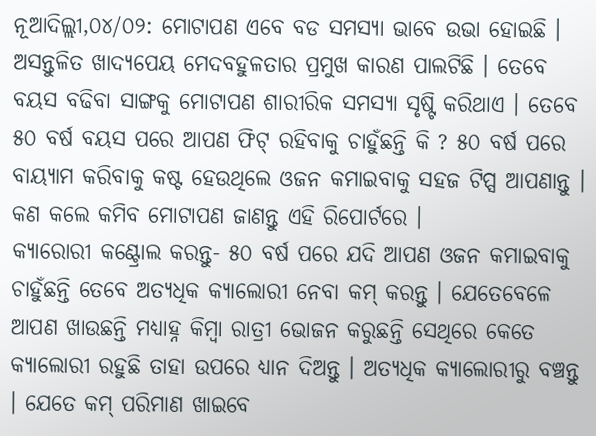ନୂଆଦିଲ୍ଲୀ,୦୪/୦୨: ମୋଟାପଣ ଏବେ ବଡ ସମସ୍ୟା ଭାବେ ଉଭା ହୋଇଛି । ଅସନ୍ତୁଳିତ ଖାଦ୍ୟପେୟ ମେଦବହୁଳତାର ପ୍ରମୁଖ କାରଣ ପାଲଟିଛି । ତେବେ ବୟସ ବଢିବା ସାଙ୍ଗକୁ ମୋଟାପଣ ଶାରୀରିକ ସମସ୍ୟା ସୃଷ୍ଟି କରିଥାଏ । ତେବେ ୫୦ ବର୍ଷ ବୟସ ପରେ ଆପଣ ଫିଟ୍ ରହିବାକୁ ଚାହୁଁଛନ୍ତି କି ? ୫୦ ବର୍ଷ ପରେ ବାୟ୍ୟାମ କରିବାକୁ କଷ୍ଟ ହେଉଥିଲେ ଓଜନ କମାଇବାକୁ ସହଜ ଟିପ୍ସ ଆପଣାନ୍ତୁ । କଣ କଲେ କମିବ ମୋଟାପଣ ଜାଣନ୍ତୁ ଏହି ରିପୋର୍ଟରେ ।
କ୍ୟାରୋରୀ କଣ୍ଟ୍ରୋଲ କରନ୍ତୁ- ୫୦ ବର୍ଷ ପରେ ଯଦି ଆପଣ ଓଜନ କମାଇବାକୁ ଚାହୁଁଛନ୍ତି ତେବେ ଅତ୍ୟଧିକ କ୍ୟାଲୋରୀ ନେବା କମ୍ କରନ୍ତୁ । ଯେତେବେଳେ ଆପଣ ଖାଉଛନ୍ତି ମଧ୍ୟାହ୍ନ କିମ୍ବା ରାତ୍ରୀ ଭୋଜନ କରୁଛନ୍ତି ସେଥିରେ କେତେ କ୍ୟାଲୋରୀ ରହୁଛି ତାହା ଉପରେ ଧ୍ୟାନ ଦିଅନ୍ତୁ । ଅତ୍ୟଧିକ କ୍ୟାଲୋରୀରୁ ବଞ୍ଚନ୍ତୁ । ଯେତେ କମ୍ ପରିମାଣ ଖାଇବେ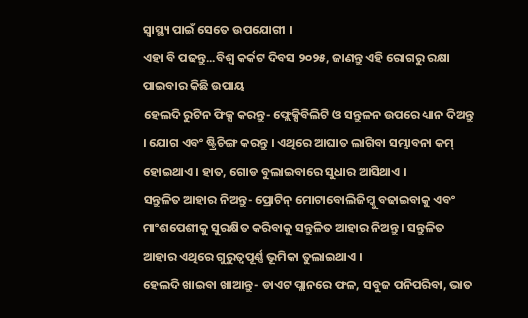ସ୍ବାସ୍ଥ୍ୟ ପାଇଁ ସେତେ ଉପଯୋଗୀ ।
ଏହା ବି ପଢନ୍ତୁ...ବିଶ୍ୱ କର୍କଟ ଦିବସ ୨୦୨୫, ଜାଣନ୍ତୁ ଏହି ରୋଗରୁ ରକ୍ଷା ପାଇବାର କିଛି ଉପାୟ
ହେଲଦି ରୁଟିନ ଫିକ୍ସ କରନ୍ତୁ- ଫ୍ଲେକ୍ସିବିଲିଟି ଓ ସନ୍ତୁଳନ ଉପରେ ଧ୍ୟାନ ଦିଅନ୍ତୁ । ଯୋଗ ଏବଂ ଷ୍ଟ୍ରିଚିଙ୍ଗ କରନ୍ତୁ । ଏଥିରେ ଆଘାତ ଲାଗିବା ସମ୍ଭାବନା କମ୍ ହୋଇଥାଏ । ହାତ, ଗୋଡ ବୁଲାଇବାରେ ସୁଧାର ଆସିଥାଏ ।
ସନ୍ତୁଳିତ ଆହାର ନିଅନ୍ତୁ- ପ୍ରୋଟିନ୍ ମୋଟାବୋଲିଜିମ୍କୁ ବଢାଇବାକୁ ଏବଂ ମାଂଶପେଶୀକୁ ସୁରକ୍ଷିତ କରିବାକୁ ସନ୍ତୁଳିତ ଆହାର ନିଅନ୍ତୁ । ସନ୍ତୁଳିତ ଆହାର ଏଥିରେ ଗୁରୁତ୍ବପୂର୍ଣ୍ଣ ଭୂମିକା ତୁଲାଇଥାଏ ।
ହେଲଦି ଖାଇବା ଖାଆନ୍ତୁ- ଡାଏଟ ପ୍ଲାନରେ ଫଳ, ସବୁଜ ପନିପରିବା, ଭାତ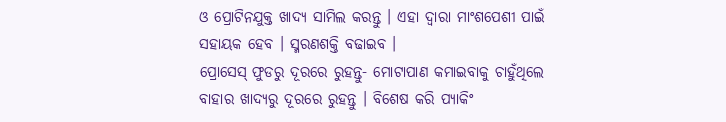ଓ ପ୍ରୋଟିନଯୁକ୍ତ ଖାଦ୍ୟ ସାମିଲ କରନ୍ତୁ । ଏହା ଦ୍ବାରା ମାଂଶପେଶୀ ପାଇଁ ସହାୟକ ହେବ । ସ୍ମରଣଶକ୍ତି ବଢାଇବ ।
ପ୍ରୋସେସ୍ ଫୁଡରୁ ଦୂରରେ ରୁହନ୍ତୁ- ମୋଟାପାଣ କମାଇବାକୁ ଚାହୁଁଥିଲେ ବାହାର ଖାଦ୍ୟରୁ ଦୂରରେ ରୁହନ୍ତୁ । ବିଶେଷ କରି ପ୍ୟାକିଂ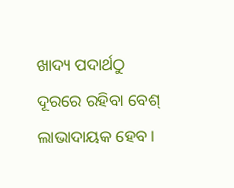ଖାଦ୍ୟ ପଦାର୍ଥଠୁ ଦୂରରେ ରହିବା ବେଶ୍ ଲାଭାଦାୟକ ହେବ ।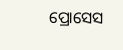ପ୍ରୋସେସ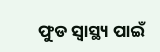ଫୁଡ ସ୍ବାସ୍ଥ୍ୟ ପାଇଁ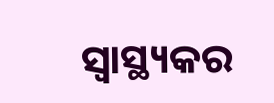ସ୍ବାସ୍ଥ୍ୟକର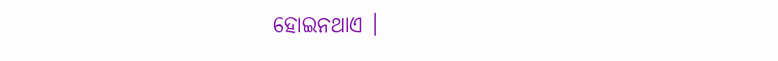ହୋଇନଥାଏ ।